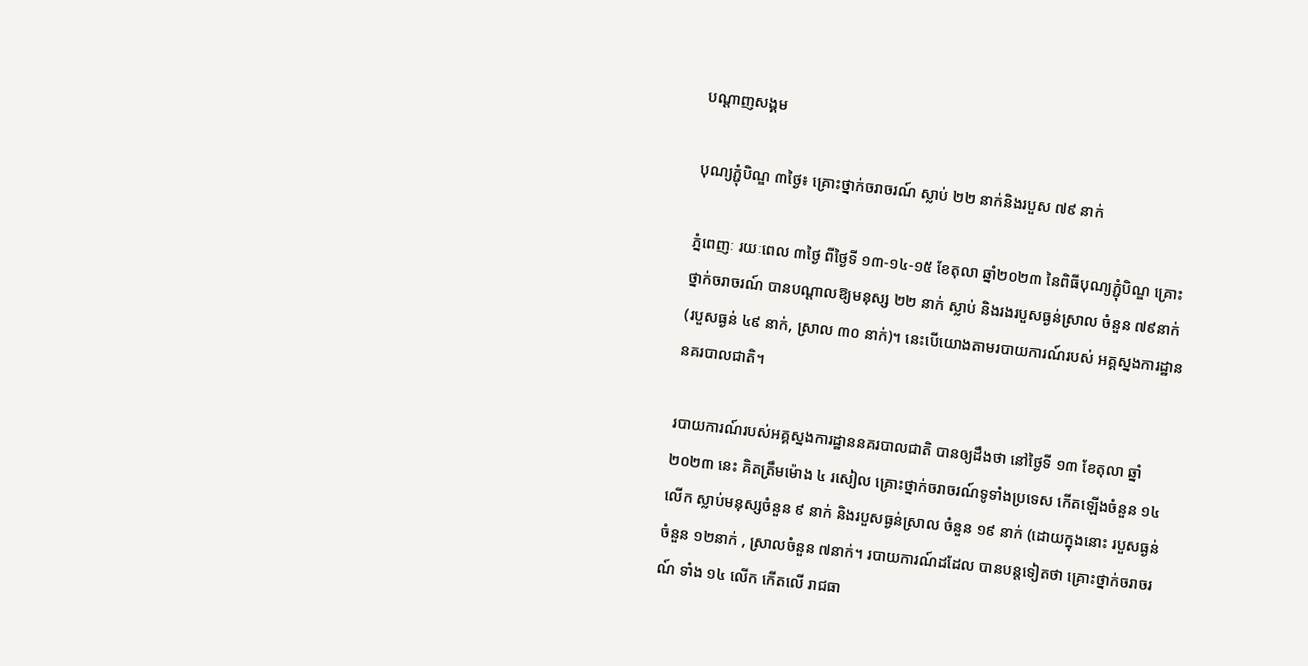បណ្តាញសង្គម

បុណ្យភ្ជុំបិណ្ឌ ៣ថ្ងៃ៖ គ្រោះថ្នាក់ចរាចរណ៍ ស្លាប់ ២២ នាក់និងរបួស ៧៩ នាក់

ភ្នំពេញៈ រយៈពេល ៣ថ្ងៃ ពីថ្ងៃទី ១៣-១៤-១៥ ខែតុលា ឆ្នាំ២០២៣ នៃពិធីបុណ្យភ្ជុំបិណ្ឌ គ្រោះថ្នាក់ចរាចរណ៍ បានបណ្តាលឱ្យមនុស្ស ២២ នាក់ ស្លាប់ និងរងរបួសធ្ងន់ស្រាល ចំនួន ៧៩នាក់ (របួសធ្ងន់ ៤៩ នាក់, ស្រាល ៣០ នាក់)។ នេះបើយោងតាមរបាយការណ៍របស់ អគ្គស្នងការដ្ឋាននគរបាលជាតិ។

របាយការណ៍របស់អគ្គស្នងការដ្ឋាននគរបាលជាតិ បានឲ្យដឹងថា នៅថ្ងៃទី ១៣ ខែតុលា ឆ្នាំ២០២៣ នេះ គិតត្រឹមម៉ោង ៤ រសៀល គ្រោះថ្នាក់ចរាចរណ៍ទូទាំងប្រទេស កើតឡើងចំនួន ១៤ លើក ស្លាប់មនុស្សចំនួន ៩ នាក់ និងរបួសធ្ងន់ស្រាល ចំនួន ១៩ នាក់ (ដោយក្នុងនោះ របួសធ្ងន់ចំនួន ១២នាក់ , ស្រាលចំនួន ៧នាក់។ របាយការណ៍ដដែល បានបន្តទៀតថា គ្រោះថ្នាក់ចរាចរណ៍ ទាំង ១៤ លើក កើតលើ រាជធា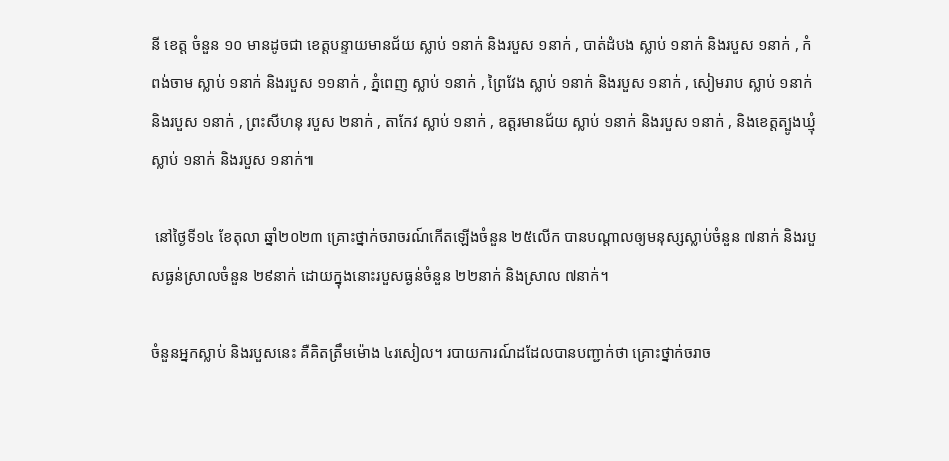នី ខេត្ត ចំនួន ១០ មានដូចជា ខេត្តបន្ទាយមានជ័យ ស្លាប់ ១នាក់ និងរបួស ១នាក់ , បាត់ដំបង ស្លាប់ ១នាក់ និងរបួស ១នាក់ , កំពង់ចាម ស្លាប់ ១នាក់ និងរបួស ១១នាក់ , ភ្នំពេញ ស្លាប់ ១នាក់ , ព្រៃវែង ស្លាប់ ១នាក់ និងរបួស ១នាក់ , សៀមរាប ស្លាប់ ១នាក់ និងរបួស ១នាក់ , ព្រះសីហនុ របួស ២នាក់ , តាកែវ ស្លាប់ ១នាក់ , ឧត្តរមានជ័យ ស្លាប់ ១នាក់ និងរបួស ១នាក់ , និងខេត្តត្បូងឃ្មុំ ស្លាប់ ១នាក់ និងរបួស ១នាក់៕

 នៅថ្ងៃទី១៤ ខែតុលា ឆ្នាំ២០២៣ គ្រោះថ្នាក់ចរាចរណ៍កើតឡើងចំនួន ២៥លើក បានបណ្តាលឲ្យមនុស្សស្លាប់ចំនួន ៧នាក់ និងរបួសធ្ងន់ស្រាលចំនួន ២៩នាក់ ដោយក្នុងនោះរបួសធ្ងន់ចំនួន ២២នាក់ និងស្រាល ៧នាក់។

ចំនួនអ្នកស្លាប់ និងរបួសនេះ គឺគិតត្រឹមម៉ោង ៤រសៀល។ របាយការណ៍ដដែលបានបញ្ជាក់ថា គ្រោះថ្នាក់ចរាច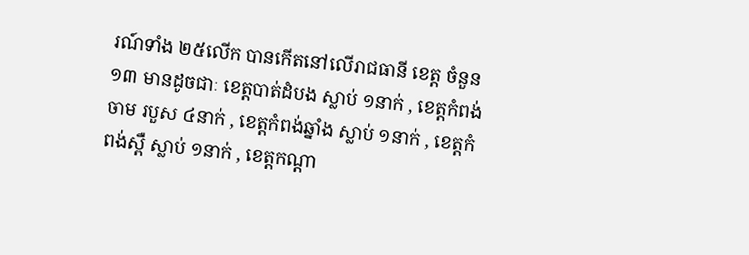រណ៍ទាំង ២៥លើក បានកើតនៅលើរាជធានី ខេត្ត ចំនួន ១៣ មានដូចជាៈ ខេត្តបាត់ដំបង ស្លាប់ ១នាក់ , ខេត្តកំពង់ចាម របួស ៤នាក់ , ខេត្តកំពង់ឆ្នាំង ស្លាប់ ១នាក់ , ខេត្តកំពង់ស្ពឺ ស្លាប់ ១នាក់ , ខេត្តកណ្តា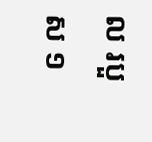ល របួស ១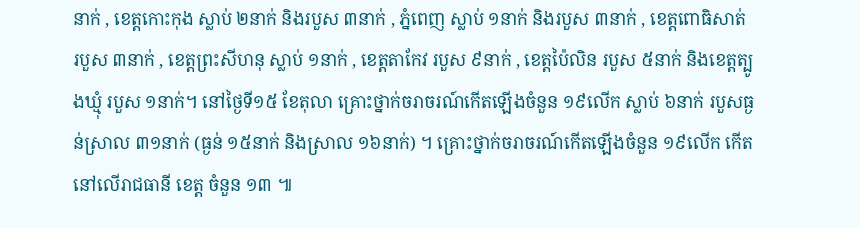នាក់ , ខេត្តកោះកុង ស្លាប់ ២នាក់ និងរបួស ៣នាក់ , ភ្នំពេញ ស្លាប់ ១នាក់ និងរបួស ៣នាក់ , ខេត្តពោធិសាត់ របួស ៣នាក់ , ខេត្តព្រះសីហនុ ស្លាប់ ១នាក់ , ខេត្តតាកែវ របួស ៩នាក់ , ខេត្តប៉ៃលិន របួស ៥នាក់ និងខេត្តត្បូងឃ្មុំ របួស ១នាក់។ នៅថ្ងៃទី១៥ ខែតុលា គ្រោះថ្នាក់ចរាចរណ៍កើតឡើងចំនួន ១៩លេីក ស្លាប់ ៦នាក់ របួសធ្ងន់ស្រាល ៣១នាក់ (ធ្ងន់ ១៥នាក់ និងស្រាល ១៦នាក់) ។ គ្រោះថ្នាក់ចរាចរណ៍កើតឡើងចំនួន ១៩លេីក កេីតនៅលេីរាជធានី ខេត្ត ចំនួន ១៣ ៕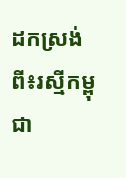ដកស្រង់ពី៖រស្មីកម្ពុជា